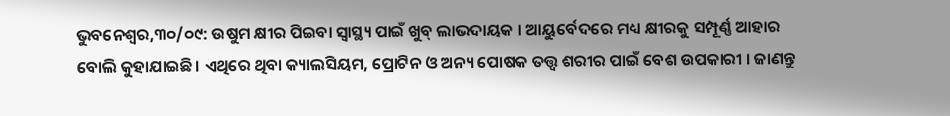ଭୁବନେଶ୍ୱର,୩୦/୦୯: ଉଷୁମ କ୍ଷୀର ପିଇବା ସ୍ୱାସ୍ଥ୍ୟ ପାଇଁ ଖୁବ୍ ଲାଭଦାୟକ । ଆୟୁର୍ବେଦରେ ମଧ୍ୟ କ୍ଷୀରକୁ ସମ୍ପୂର୍ଣ୍ଣ ଆହାର ବୋଲି କୁହାଯାଇଛି। ଏଥିରେ ଥିବା କ୍ୟାଲସିୟମ, ପ୍ରୋଟିନ ଓ ଅନ୍ୟ ପୋଷକ ତତ୍ତ୍ୱ ଶରୀର ପାଇଁ ବେଶ ଉପକାରୀ । ଜାଣନ୍ତୁ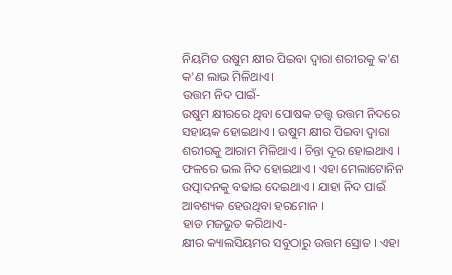ନିୟମିତ ଉଷୁମ କ୍ଷୀର ପିଇବା ଦ୍ୱାରା ଶରୀରକୁ କ'ଣ କ'ଣ ଲାଭ ମିଳିଥାଏ।
ଉତ୍ତମ ନିଦ ପାଇଁ-
ଉଷୁମ କ୍ଷୀରରେ ଥିବା ପୋଷକ ତତ୍ତ୍ୱ ଉତ୍ତମ ନିଦରେ ସହାୟକ ହୋଇଥାଏ । ଉଷୁମ କ୍ଷୀର ପିଇବା ଦ୍ୱାରା ଶରୀରକୁ ଆରାମ ମିଳିଥାଏ । ଚିନ୍ତା ଦୂର ହୋଇଥାଏ । ଫଳରେ ଭଲ ନିଦ ହୋଇଥାଏ । ଏହା ମେଲାଟୋନିନ ଉତ୍ପାଦନକୁ ବଢାଇ ଦେଇଥାଏ । ଯାହା ନିଦ ପାଇଁ ଆବଶ୍ୟକ ହେଉଥିବା ହରମୋନ ।
ହାଡ ମଜଭୁତ କରିଥାଏ-
କ୍ଷୀର କ୍ୟାଲସିୟମର ସବୁଠାରୁ ଉତ୍ତମ ସ୍ରୋତ । ଏହା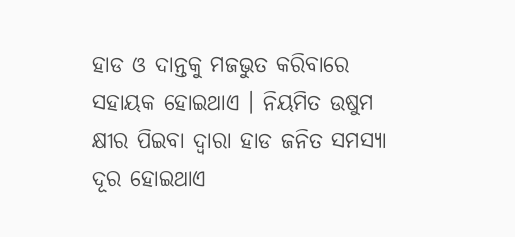ହାଡ ଓ ଦାନ୍ତକୁ ମଜଭୁତ କରିବାରେ ସହାୟକ ହୋଇଥାଏ । ନିୟମିତ ଉଷୁମ କ୍ଷୀର ପିଇବା ଦ୍ୱାରା ହାଡ ଜନିତ ସମସ୍ୟା ଦୂର ହୋଇଥାଏ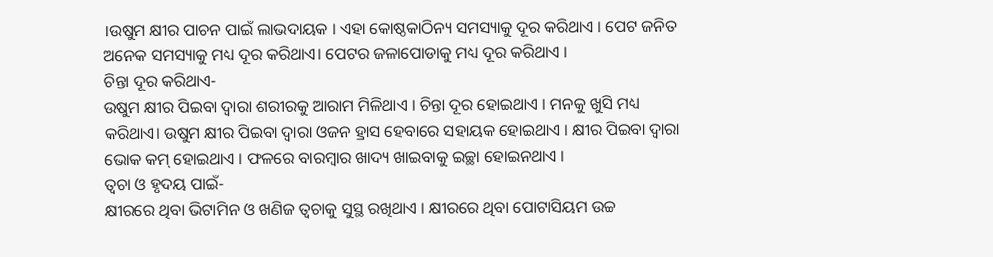।ଉଷୁମ କ୍ଷୀର ପାଚନ ପାଇଁ ଲାଭଦାୟକ । ଏହା କୋଷ୍ଠକାଠିନ୍ୟ ସମସ୍ୟାକୁ ଦୂର କରିଥାଏ । ପେଟ ଜନିତ ଅନେକ ସମସ୍ୟାକୁ ମଧ୍ୟ ଦୂର କରିଥାଏ। ପେଟର ଜଳାପୋଡାକୁ ମଧ୍ୟ ଦୂର କରିଥାଏ ।
ଚିନ୍ତା ଦୂର କରିଥାଏ-
ଉଷୁମ କ୍ଷୀର ପିଇବା ଦ୍ୱାରା ଶରୀରକୁ ଆରାମ ମିଳିଥାଏ । ଚିନ୍ତା ଦୂର ହୋଇଥାଏ । ମନକୁ ଖୁସି ମଧ୍ୟ କରିଥାଏ। ଉଷୁମ କ୍ଷୀର ପିଇବା ଦ୍ୱାରା ଓଜନ ହ୍ରାସ ହେବାରେ ସହାୟକ ହୋଇଥାଏ । କ୍ଷୀର ପିଇବା ଦ୍ୱାରା ଭୋକ କମ୍ ହୋଇଥାଏ । ଫଳରେ ବାରମ୍ବାର ଖାଦ୍ୟ ଖାଇବାକୁ ଇଚ୍ଛା ହୋଇନଥାଏ ।
ତ୍ୱଚା ଓ ହୃଦୟ ପାଇଁ-
କ୍ଷୀରରେ ଥିବା ଭିଟାମିନ ଓ ଖଣିଜ ତ୍ୱଚାକୁ ସୁସ୍ଥ ରଖିଥାଏ । କ୍ଷୀରରେ ଥିବା ପୋଟାସିୟମ ଉଚ୍ଚ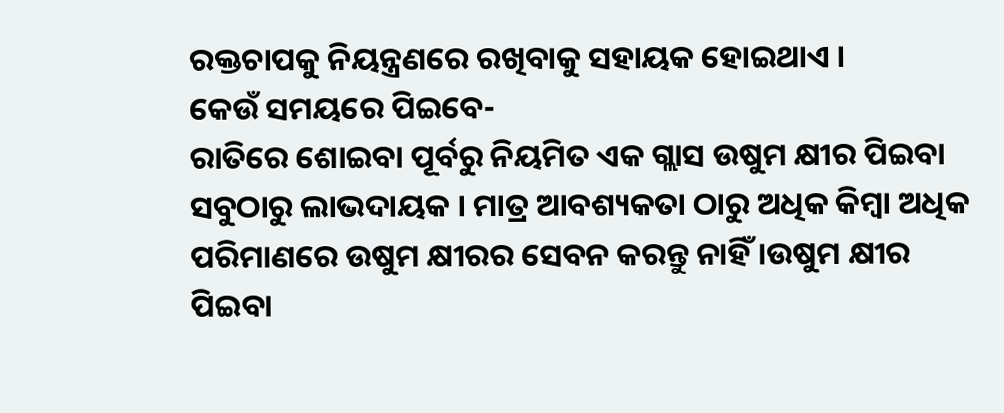ରକ୍ତଚାପକୁ ନିୟନ୍ତ୍ରଣରେ ରଖିବାକୁ ସହାୟକ ହୋଇଥାଏ ।
କେଉଁ ସମୟରେ ପିଇବେ-
ରାତିରେ ଶୋଇବା ପୂର୍ବରୁ ନିୟମିତ ଏକ ଗ୍ଲାସ ଉଷୁମ କ୍ଷୀର ପିଇବା ସବୁଠାରୁ ଲାଭଦାୟକ । ମାତ୍ର ଆବଶ୍ୟକତା ଠାରୁ ଅଧିକ କିମ୍ବା ଅଧିକ ପରିମାଣରେ ଉଷୁମ କ୍ଷୀରର ସେବନ କରନ୍ତୁ ନାହିଁ ।ଉଷୁମ କ୍ଷୀର ପିଇବା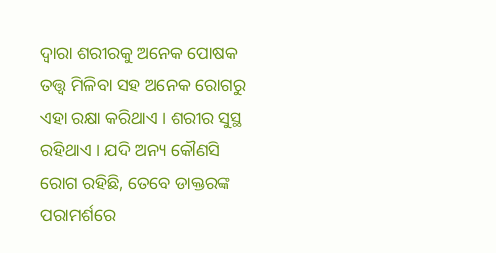ଦ୍ୱାରା ଶରୀରକୁ ଅନେକ ପୋଷକ ତତ୍ତ୍ୱ ମିଳିବା ସହ ଅନେକ ରୋଗରୁ ଏହା ରକ୍ଷା କରିଥାଏ । ଶରୀର ସୁସ୍ଥ ରହିଥାଏ । ଯଦି ଅନ୍ୟ କୌଣସି ରୋଗ ରହିଛି, ତେବେ ଡାକ୍ତରଙ୍କ ପରାମର୍ଶରେ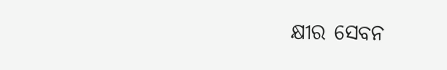କ୍ଷୀର ସେବନ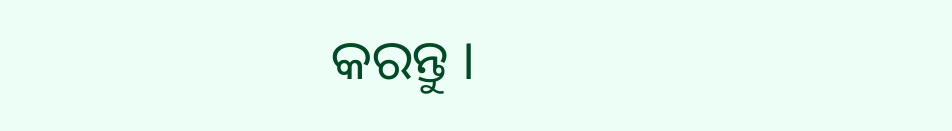କରନ୍ତୁ ।